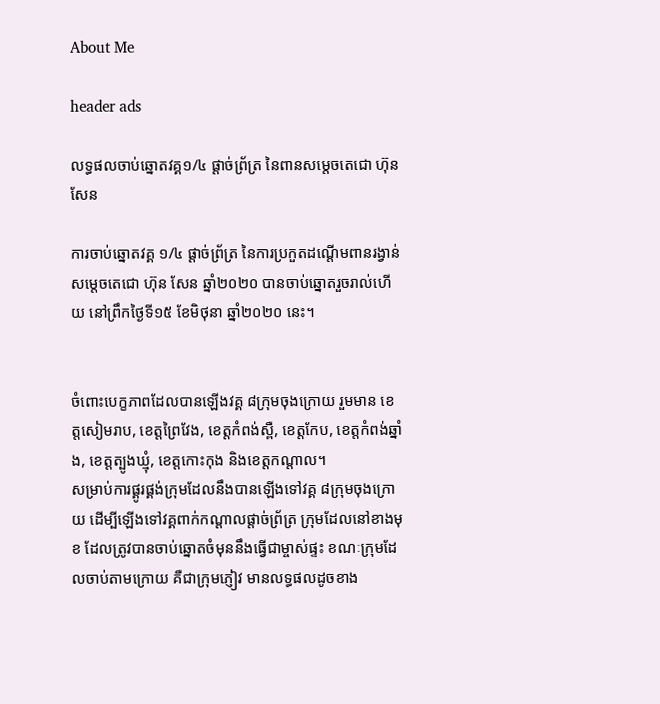About Me

header ads

លទ្ធផលចាប់ឆ្នោតវគ្គ១/៤ ផ្ដាច់ព្រ័ត្រ នៃពានសម្តេចតេជោ ហ៊ុន សែន

ការចាប់ឆ្នោតវគ្គ ១/៤ ផ្ដាច់ព្រ័ត្រ នៃការប្រកួតដណ្ដើមពានរង្វាន់សម្តេចតេជោ ហ៊ុន សែន ឆ្នាំ២០២០ បានចាប់ឆ្នោតរួចរាល់ហើយ នៅព្រឹកថ្ងៃទី១៥ ខែមិថុនា ឆ្នាំ២០២០ នេះ។


ចំពោះបេក្ខភាពដែលបានឡើងវគ្គ ៨ក្រុមចុងក្រោយ រួមមាន ខេត្តសៀមរាប, ខេត្តព្រៃវែង, ខេត្តកំពង់ស្ពឺ, ខេត្តកែប, ខេត្តកំពង់ឆ្នាំង, ខេត្តត្បូងឃ្មុំ, ខេត្តកោះកុង និងខេត្តកណ្តាល។
សម្រាប់ការផ្គូរផ្គង់ក្រុមដែលនឹងបានឡើងទៅវគ្គ ៨ក្រុមចុងក្រោយ ដើម្បីឡើងទៅវគ្គពាក់កណ្ដាលផ្ដាច់ព្រ័ត្រ ក្រុមដែលនៅខាងមុខ ដែលត្រូវបានចាប់ឆ្នោតចំមុននឹងធ្វើជាម្ចាស់ផ្ទះ ខណៈក្រុមដែលចាប់តាមក្រោយ គឺជាក្រុមភ្ញៀវ មានលទ្ធផលដូចខាង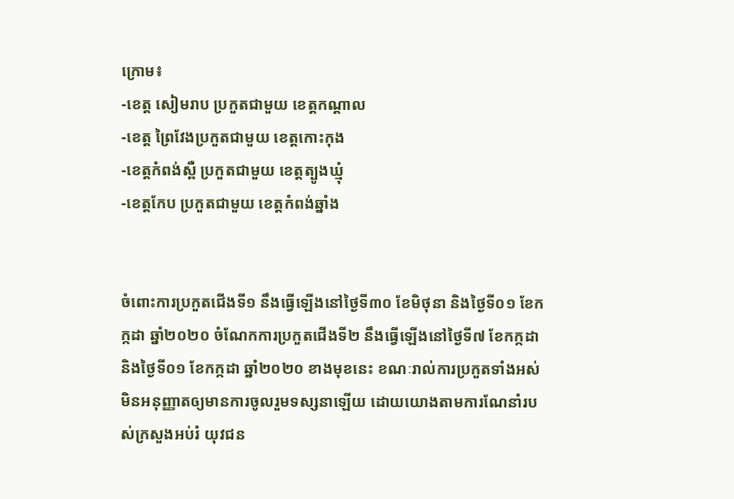ក្រោម៖
-ខេត្ត សៀមរាប ប្រកួតជាមួយ ខេត្តកណ្តាល
-ខេត្ត ព្រៃវែងប្រកួតជាមួយ ខេត្តកោះកុង
-ខេត្តកំពង់ស្ពឺ ប្រកួតជាមួយ ខេត្តត្បូងឃ្មុំ
-ខេត្តកែប ប្រកួតជាមួយ ខេត្តកំពង់ឆ្នាំង


ចំពោះការប្រកួតជើងទី១ នឹងធ្វើឡើងនៅថ្ងៃទី៣០ ខែមិថុនា និងថ្ងៃទី០១ ខែកក្កដា ឆ្នាំ២០២០ ចំណែកការប្រកួតជើងទី២ នឹងធ្វើឡើងនៅថ្ងៃទី៧ ខែកក្កដា និងថ្ងៃទី០១ ខែកក្កដា ឆ្នាំ២០២០ ខាងមុខនេះ ខណៈរាល់ការប្រកួតទាំងអស់មិនអនុញ្ញាតឲ្យមានការចូលរួមទស្សនាឡើយ ដោយយោងតាមការណែនាំរបស់ក្រសួងអប់រំ យុវជន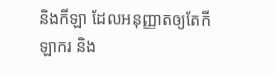និងកីឡា ដែលអនុញ្ញាតឲ្យតែកីឡាករ និង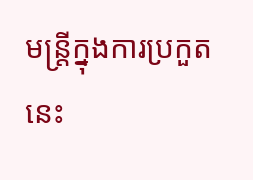មន្ត្រីក្នុងការប្រកួតនេះ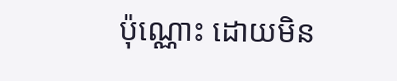ប៉ុណ្ណោះ ដោយមិន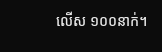លើស ១០០នាក់។